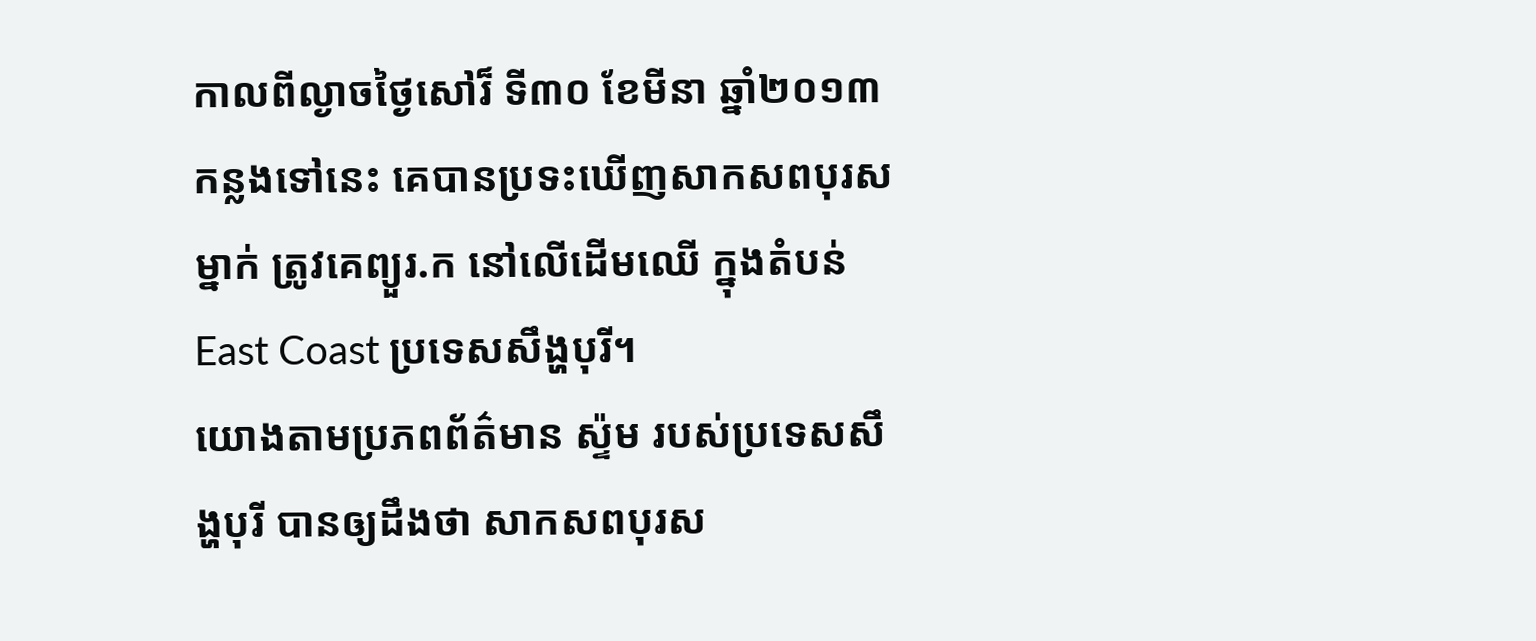កាលពីល្ងាចថ្ងៃសៅរ៏ ទី៣០ ខែមីនា ឆ្នាំ២០១៣ កន្លងទៅនេះ គេបានប្រទះឃើញសាកសពបុរសម្នាក់ ត្រូវគេព្យួរ.ក នៅលើដើមឈើ ក្នុងតំបន់ East Coast ប្រទេសសឹង្ហបុរី។
យោងតាមប្រភពព័ត៌មាន ស្ទ៉ម របស់ប្រទេសសឹង្ហបុរី បានឲ្យដឹងថា សាកសពបុរស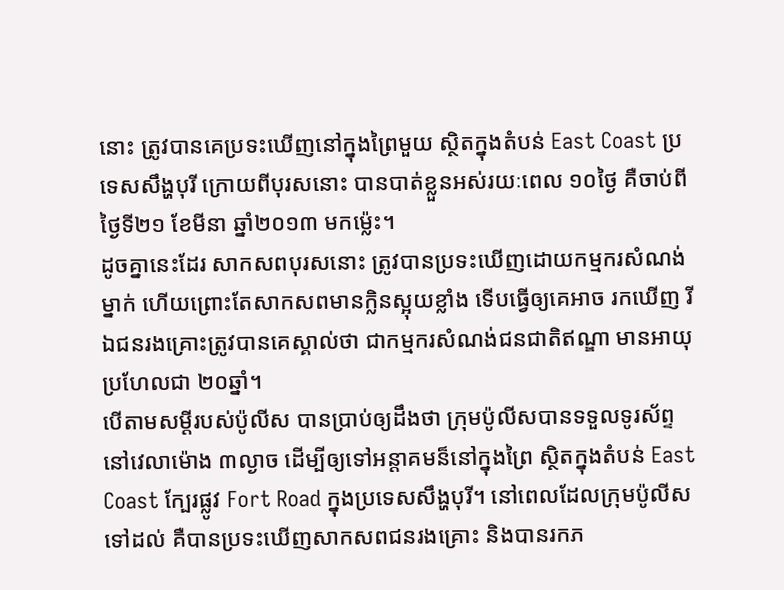នោះ ត្រូវបានគេប្រទះឃើញនៅក្នុងព្រៃមួយ ស្ថិតក្នុងតំបន់ East Coast ប្រទេសសឹង្ហបុរី ក្រោយពីបុរសនោះ បានបាត់ខ្លួនអស់រយៈពេល ១០ថ្ងៃ គឺចាប់ពីថ្ងៃទី២១ ខែមីនា ឆ្នាំ២០១៣ មកម្ល៉េះ។
ដូចគ្នានេះដែរ សាកសពបុរសនោះ ត្រូវបានប្រទះឃើញដោយកម្មករសំណង់ម្នាក់ ហើយព្រោះតែសាកសពមានក្លិនស្អុយខ្លាំង ទើបធ្វើឲ្យគេអាច រកឃើញ រីឯជនរងគ្រោះត្រូវបានគេស្គាល់ថា ជាកម្មករសំណង់ជនជាតិឥណ្ឌា មានអាយុប្រហែលជា ២០ឆ្នាំ។
បើតាមសម្តីរបស់ប៉ូលីស បានប្រាប់ឲ្យដឹងថា ក្រុមប៉ូលីសបានទទួលទូរស័ព្ទ នៅវេលាម៉ោង ៣ល្ងាច ដើម្បីឲ្យទៅអន្តាគមន៏នៅក្នុងព្រៃ ស្ថិតក្នុងតំបន់ East Coast ក្បែរផ្លូវ Fort Road ក្នុងប្រទេសសឹង្ហបុរី។ នៅពេលដែលក្រុមប៉ូលីសទៅដល់ គឺបានប្រទះឃើញសាកសពជនរងគ្រោះ និងបានរកភ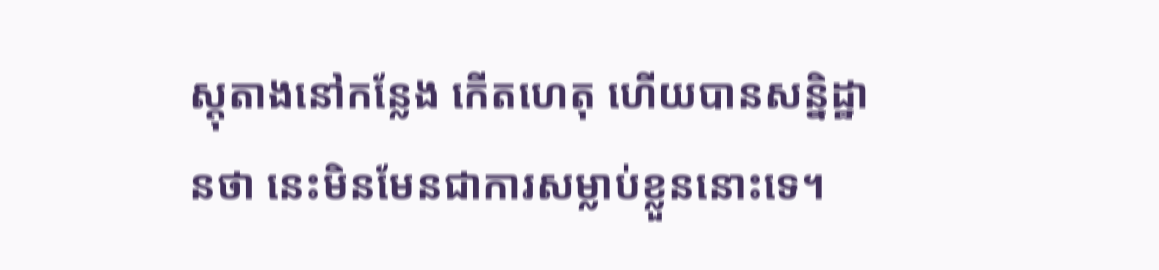ស្តុតាងនៅកន្លែង កើតហេតុ ហើយបានសន្និដ្ឋានថា នេះមិនមែនជាការសម្លាប់ខ្លួននោះទេ។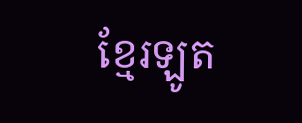ខ្មែរឡូត